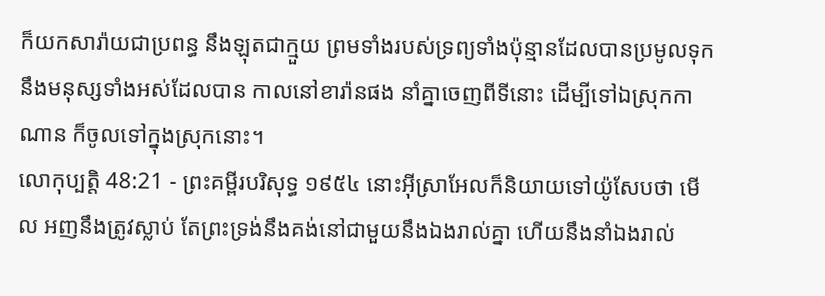ក៏យកសារ៉ាយជាប្រពន្ធ នឹងឡុតជាក្មួយ ព្រមទាំងរបស់ទ្រព្យទាំងប៉ុន្មានដែលបានប្រមូលទុក នឹងមនុស្សទាំងអស់ដែលបាន កាលនៅខារ៉ានផង នាំគ្នាចេញពីទីនោះ ដើម្បីទៅឯស្រុកកាណាន ក៏ចូលទៅក្នុងស្រុកនោះ។
លោកុប្បត្តិ 48:21 - ព្រះគម្ពីរបរិសុទ្ធ ១៩៥៤ នោះអ៊ីស្រាអែលក៏និយាយទៅយ៉ូសែបថា មើល អញនឹងត្រូវស្លាប់ តែព្រះទ្រង់នឹងគង់នៅជាមួយនឹងឯងរាល់គ្នា ហើយនឹងនាំឯងរាល់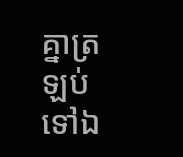គ្នាត្រឡប់ទៅឯ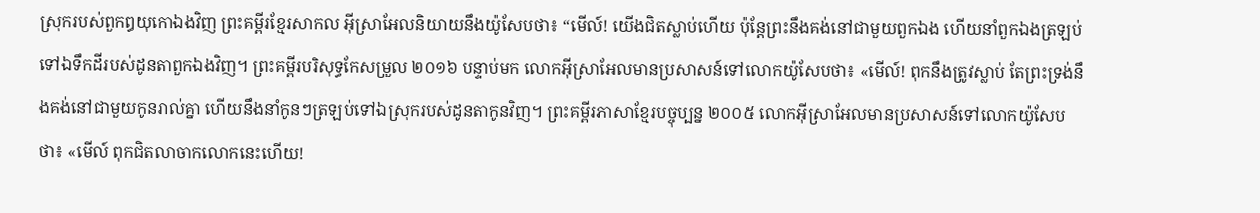ស្រុករបស់ពួកឰយុកោឯងវិញ ព្រះគម្ពីរខ្មែរសាកល អ៊ីស្រាអែលនិយាយនឹងយ៉ូសែបថា៖ “មើល៍! យើងជិតស្លាប់ហើយ ប៉ុន្តែព្រះនឹងគង់នៅជាមួយពួកឯង ហើយនាំពួកឯងត្រឡប់ទៅឯទឹកដីរបស់ដូនតាពួកឯងវិញ។ ព្រះគម្ពីរបរិសុទ្ធកែសម្រួល ២០១៦ បន្ទាប់មក លោកអ៊ីស្រាអែលមានប្រសាសន៍ទៅលោកយ៉ូសែបថា៖ «មើល៍! ពុកនឹងត្រូវស្លាប់ តែព្រះទ្រង់នឹងគង់នៅជាមួយកូនរាល់គ្នា ហើយនឹងនាំកូនៗត្រឡប់ទៅឯស្រុករបស់ដូនតាកូនវិញ។ ព្រះគម្ពីរភាសាខ្មែរបច្ចុប្បន្ន ២០០៥ លោកអ៊ីស្រាអែលមានប្រសាសន៍ទៅលោកយ៉ូសែបថា៖ «មើល៍ ពុកជិតលាចាកលោកនេះហើយ!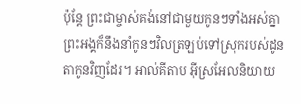ប៉ុន្តែ ព្រះជាម្ចាស់គង់នៅជាមួយកូនៗទាំងអស់គ្នា ព្រះអង្គក៏នឹងនាំកូនៗវិលត្រឡប់ទៅស្រុករបស់ដូនតាកូនវិញដែរ។ អាល់គីតាប អ៊ីស្រអែលនិយាយ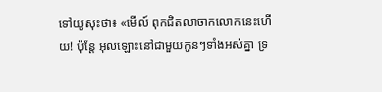ទៅយូសុះថា៖ «មើល៍ ពុកជិតលាចាកលោកនេះហើយ! ប៉ុន្តែ អុលឡោះនៅជាមួយកូនៗទាំងអស់គ្នា ទ្រ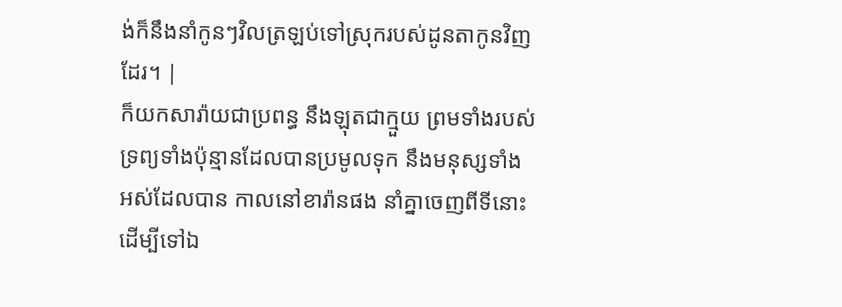ង់ក៏នឹងនាំកូនៗវិលត្រឡប់ទៅស្រុករបស់ដូនតាកូនវិញដែរ។ |
ក៏យកសារ៉ាយជាប្រពន្ធ នឹងឡុតជាក្មួយ ព្រមទាំងរបស់ទ្រព្យទាំងប៉ុន្មានដែលបានប្រមូលទុក នឹងមនុស្សទាំងអស់ដែលបាន កាលនៅខារ៉ានផង នាំគ្នាចេញពីទីនោះ ដើម្បីទៅឯ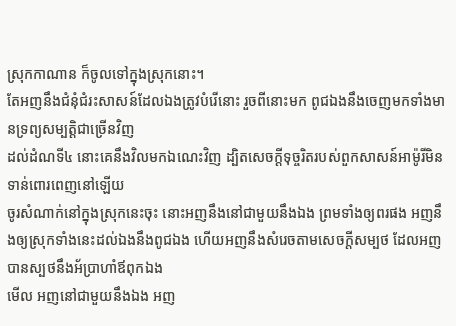ស្រុកកាណាន ក៏ចូលទៅក្នុងស្រុកនោះ។
តែអញនឹងជំនុំជំរះសាសន៍ដែលឯងត្រូវបំរើនោះ រួចពីនោះមក ពូជឯងនឹងចេញមកទាំងមានទ្រព្យសម្បត្តិជាច្រើនវិញ
ដល់ដំណទី៤ នោះគេនឹងវិលមកឯណេះវិញ ដ្បិតសេចក្ដីទុច្ចរិតរបស់ពួកសាសន៍អាម៉ូរីមិនទាន់ពោរពេញនៅឡើយ
ចូរសំណាក់នៅក្នុងស្រុកនេះចុះ នោះអញនឹងនៅជាមួយនឹងឯង ព្រមទាំងឲ្យពរផង អញនឹងឲ្យស្រុកទាំងនេះដល់ឯងនឹងពូជឯង ហើយអញនឹងសំរេចតាមសេចក្ដីសម្បថ ដែលអញបានស្បថនឹងអ័ប្រាហាំឪពុកឯង
មើល អញនៅជាមួយនឹងឯង អញ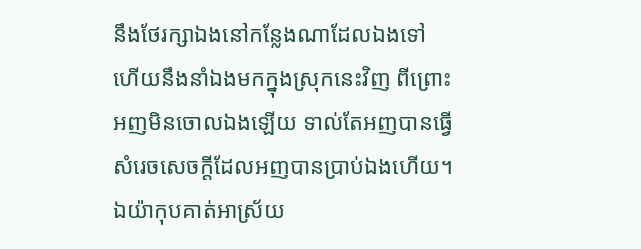នឹងថែរក្សាឯងនៅកន្លែងណាដែលឯងទៅ ហើយនឹងនាំឯងមកក្នុងស្រុកនេះវិញ ពីព្រោះអញមិនចោលឯងឡើយ ទាល់តែអញបានធ្វើសំរេចសេចក្ដីដែលអញបានប្រាប់ឯងហើយ។
ឯយ៉ាកុបគាត់អាស្រ័យ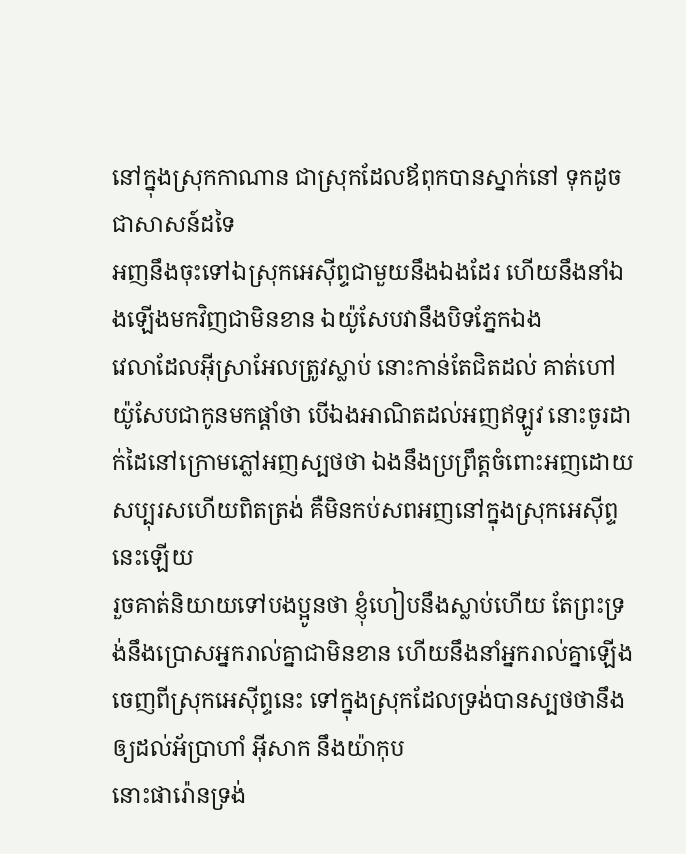នៅក្នុងស្រុកកាណាន ជាស្រុកដែលឪពុកបានស្នាក់នៅ ទុកដូចជាសាសន៍ដទៃ
អញនឹងចុះទៅឯស្រុកអេស៊ីព្ទជាមួយនឹងឯងដែរ ហើយនឹងនាំឯងឡើងមកវិញជាមិនខាន ឯយ៉ូសែបវានឹងបិទភ្នែកឯង
វេលាដែលអ៊ីស្រាអែលត្រូវស្លាប់ នោះកាន់តែជិតដល់ គាត់ហៅយ៉ូសែបជាកូនមកផ្តាំថា បើឯងអាណិតដល់អញឥឡូវ នោះចូរដាក់ដៃនៅក្រោមភ្លៅអញស្បថថា ឯងនឹងប្រព្រឹត្តចំពោះអញដោយសប្បុរសហើយពិតត្រង់ គឺមិនកប់សពអញនៅក្នុងស្រុកអេស៊ីព្ទនេះឡើយ
រួចគាត់និយាយទៅបងប្អូនថា ខ្ញុំហៀបនឹងស្លាប់ហើយ តែព្រះទ្រង់នឹងប្រោសអ្នករាល់គ្នាជាមិនខាន ហើយនឹងនាំអ្នករាល់គ្នាឡើង ចេញពីស្រុកអេស៊ីព្ទនេះ ទៅក្នុងស្រុកដែលទ្រង់បានស្បថថានឹងឲ្យដល់អ័ប្រាហាំ អ៊ីសាក នឹងយ៉ាកុប
នោះផារ៉ោនទ្រង់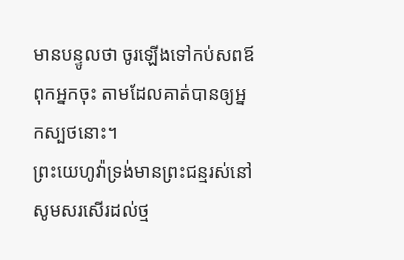មានបន្ទូលថា ចូរឡើងទៅកប់សពឪពុកអ្នកចុះ តាមដែលគាត់បានឲ្យអ្នកស្បថនោះ។
ព្រះយេហូវ៉ាទ្រង់មានព្រះជន្មរស់នៅ សូមសរសើរដល់ថ្ម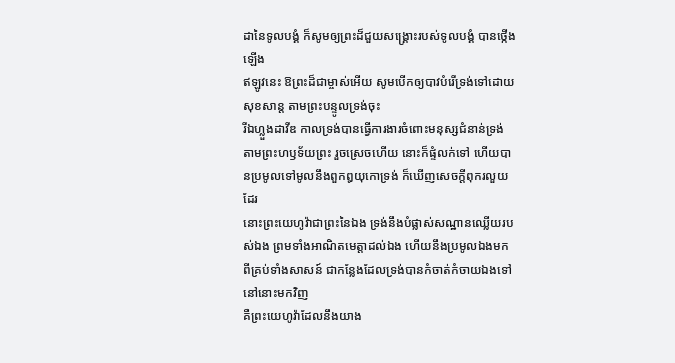ដានៃទូលបង្គំ ក៏សូមឲ្យព្រះដ៏ជួយសង្គ្រោះរបស់ទូលបង្គំ បានថ្កើងឡើង
ឥឡូវនេះ ឱព្រះដ៏ជាម្ចាស់អើយ សូមបើកឲ្យបាវបំរើទ្រង់ទៅដោយសុខសាន្ត តាមព្រះបន្ទូលទ្រង់ចុះ
រីឯហ្លួងដាវីឌ កាលទ្រង់បានធ្វើការងារចំពោះមនុស្សជំនាន់ទ្រង់ តាមព្រះហឫទ័យព្រះ រួចស្រេចហើយ នោះក៏ផ្ទំលក់ទៅ ហើយបានប្រមូលទៅមូលនឹងពួកឰយុកោទ្រង់ ក៏ឃើញសេចក្ដីពុករលួយដែរ
នោះព្រះយេហូវ៉ាជាព្រះនៃឯង ទ្រង់នឹងបំផ្លាស់សណ្ឋានឈ្លើយរបស់ឯង ព្រមទាំងអាណិតមេត្តាដល់ឯង ហើយនឹងប្រមូលឯងមកពីគ្រប់ទាំងសាសន៍ ជាកន្លែងដែលទ្រង់បានកំចាត់កំចាយឯងទៅនៅនោះមកវិញ
គឺព្រះយេហូវ៉ាដែលនឹងយាង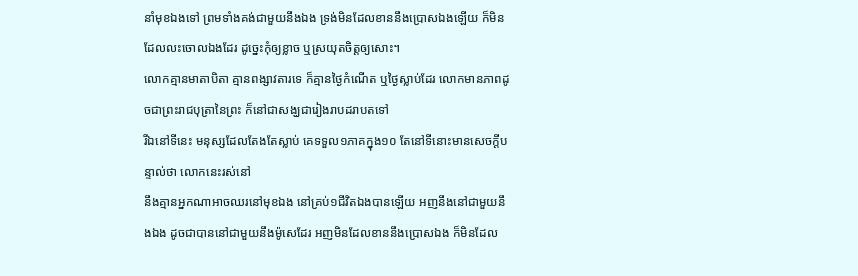នាំមុខឯងទៅ ព្រមទាំងគង់ជាមួយនឹងឯង ទ្រង់មិនដែលខាននឹងប្រោសឯងឡើយ ក៏មិនដែលលះចោលឯងដែរ ដូច្នេះកុំឲ្យខ្លាច ឬស្រយុតចិត្តឲ្យសោះ។
លោកគ្មានមាតាបិតា គ្មានពង្សាវតារទេ ក៏គ្មានថ្ងៃកំណើត ឬថ្ងៃស្លាប់ដែរ លោកមានភាពដូចជាព្រះរាជបុត្រានៃព្រះ ក៏នៅជាសង្ឃជារៀងរាបដរាបតទៅ
រីឯនៅទីនេះ មនុស្សដែលតែងតែស្លាប់ គេទទួល១ភាគក្នុង១០ តែនៅទីនោះមានសេចក្ដីបន្ទាល់ថា លោកនេះរស់នៅ
នឹងគ្មានអ្នកណាអាចឈរនៅមុខឯង នៅគ្រប់១ជីវិតឯងបានឡើយ អញនឹងនៅជាមួយនឹងឯង ដូចជាបាននៅជាមួយនឹងម៉ូសេដែរ អញមិនដែលខាននឹងប្រោសឯង ក៏មិនដែល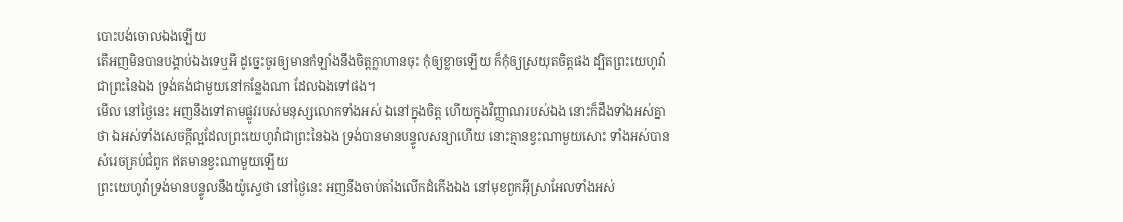បោះបង់ចោលឯងឡើយ
តើអញមិនបានបង្គាប់ឯងទេឬអី ដូច្នេះចូរឲ្យមានកំឡាំងនឹងចិត្តក្លាហានចុះ កុំឲ្យខ្លាចឡើយ ក៏កុំឲ្យស្រយុតចិត្តផង ដ្បិតព្រះយេហូវ៉ាជាព្រះនៃឯង ទ្រង់គង់ជាមួយនៅកន្លែងណា ដែលឯងទៅផង។
មើល នៅថ្ងៃនេះ អញនឹងទៅតាមផ្លូវរបស់មនុស្សលោកទាំងអស់ ឯនៅក្នុងចិត្ត ហើយក្នុងវិញ្ញាណរបស់ឯង នោះក៏ដឹងទាំងអស់គ្នាថា ឯអស់ទាំងសេចក្ដីល្អដែលព្រះយេហូវ៉ាជាព្រះនៃឯង ទ្រង់បានមានបន្ទូលសន្យាហើយ នោះគ្មានខ្វះណាមួយសោះ ទាំងអស់បានសំរេចគ្រប់ជំពូក ឥតមានខ្វះណាមួយឡើយ
ព្រះយេហូវ៉ាទ្រង់មានបន្ទូលនឹងយ៉ូស្វេថា នៅថ្ងៃនេះ អញនឹងចាប់តាំងលើកដំកើងឯង នៅមុខពួកអ៊ីស្រាអែលទាំងអស់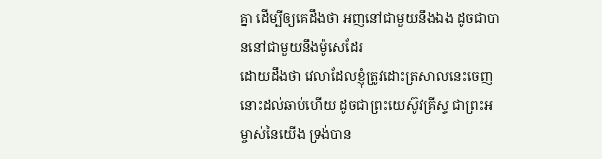គ្នា ដើម្បីឲ្យគេដឹងថា អញនៅជាមួយនឹងឯង ដូចជាបាននៅជាមួយនឹងម៉ូសេដែរ
ដោយដឹងថា វេលាដែលខ្ញុំត្រូវដោះត្រសាលនេះចេញ នោះដល់ឆាប់ហើយ ដូចជាព្រះយេស៊ូវគ្រីស្ទ ជាព្រះអម្ចាស់នៃយើង ទ្រង់បាន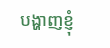បង្ហាញខ្ញុំ